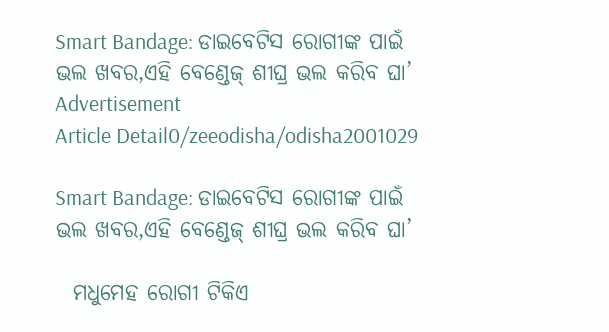Smart Bandage: ଡାଇବେଟିସ ରୋଗୀଙ୍କ ପାଇଁ ଭଲ ଖବର,ଏହି ବେଣ୍ଡେଜ୍ ଶୀଘ୍ର ଭଲ କରିବ ଘା’
Advertisement
Article Detail0/zeeodisha/odisha2001029

Smart Bandage: ଡାଇବେଟିସ ରୋଗୀଙ୍କ ପାଇଁ ଭଲ ଖବର,ଏହି ବେଣ୍ଡେଜ୍ ଶୀଘ୍ର ଭଲ କରିବ ଘା’

  ମଧୁମେହ ରୋଗୀ ଟିକିଏ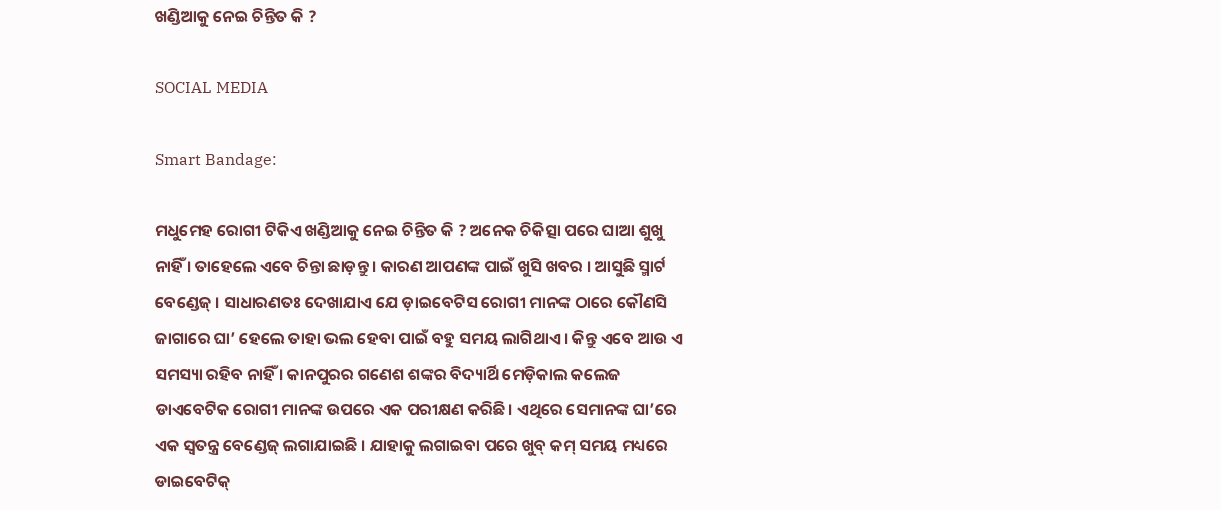ଖଣ୍ଡିଆକୁ ନେଇ ଚିନ୍ତିତ କି ?

SOCIAL MEDIA

Smart Bandage:

ମଧୁମେହ ରୋଗୀ ଟିକିଏ ଖଣ୍ଡିଆକୁ ନେଇ ଚିନ୍ତିତ କି ? ଅନେକ ଚିକିତ୍ସା ପରେ ଘାଆ ଶୁଖୁ ନାହିଁ । ତାହେଲେ ଏବେ ଚିନ୍ତା ଛାଡ଼ନ୍ତୁ । କାରଣ ଆପଣଙ୍କ ପାଇଁ ଖୁସି ଖବର । ଆସୁଛି ସ୍ମାର୍ଟ ବେଣ୍ଡେଜ୍ । ସାଧାରଣତଃ ଦେଖାଯାଏ ଯେ ଡ଼ାଇବେଟିସ ରୋଗୀ ମାନଙ୍କ ଠାରେ କୌଣସି ଜାଗାରେ ଘା’ ହେଲେ ତାହା ଭଲ ହେବା ପାଇଁ ବହୁ ସମୟ ଲାଗିଥାଏ । କିନ୍ତୁ ଏବେ ଆଉ ଏ ସମସ୍ୟା ରହିବ ନାହିଁ । କାନପୁରର ଗଣେଶ ଶଙ୍କର ବିଦ୍ୟାର୍ଥି ମେଡ଼ିକାଲ କଲେଜ ଡାଏବେଟିକ ରୋଗୀ ମାନଙ୍କ ଉପରେ ଏକ ପରୀକ୍ଷଣ କରିଛି। ଏଥିରେ ସେମାନଙ୍କ ଘା’ରେ ଏକ ସ୍ବତନ୍ତ୍ର ବେଣ୍ଡେଜ୍ ଲଗାଯାଇଛି । ଯାହାକୁ ଲଗାଇବା ପରେ ଖୁବ୍ କମ୍ ସମୟ ମଧ୍ୟରେ ଡାଇବେଟିକ୍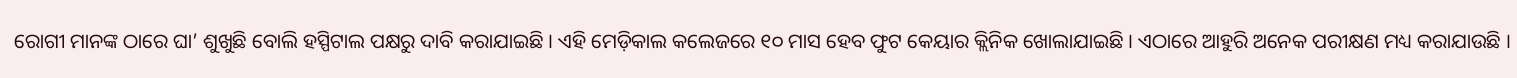ରୋଗୀ ମାନଙ୍କ ଠାରେ ଘା’ ଶୁଖୁଛି ବୋଲି ହସ୍ପିଟାଲ ପକ୍ଷରୁ ଦାବି କରାଯାଇଛି । ଏହି ମେଡ଼ିକାଲ କଲେଜରେ ୧୦ ମାସ ହେବ ଫୁଟ କେୟାର କ୍ଲିନିକ ଖୋଲାଯାଇଛି । ଏଠାରେ ଆହୁରି ଅନେକ ପରୀକ୍ଷଣ ମଧ୍ୟ କରାଯାଉଛି ।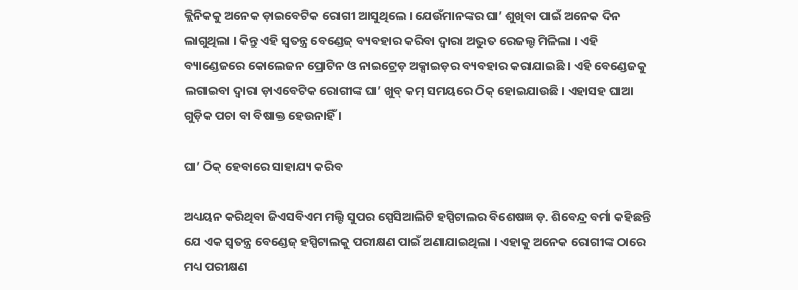କ୍ଲିନିକକୁ ଅନେକ ଡ଼ାଇବେଟିକ ରୋଗୀ ଆସୁଥିଲେ । ଯେଉଁମାନଙ୍କର ଘା’ ଶୁଖିବା ପାଇଁ ଅନେକ ଦିନ ଲାଗୁଥିଲା । କିନ୍ତୁ ଏହି ସ୍ବତନ୍ତ୍ର ବେଣ୍ଡେଜ୍ ବ୍ୟବହାର କରିବା ଦ୍ବାରା ଅଦ୍ଭୁତ ରେଜଲ୍ଟ ମିଳିଲା । ଏହି ବ୍ୟାଣ୍ଡେଜରେ କୋଲେଜନ ପ୍ରୋଟିନ ଓ ନାଇଟ୍ରେଡ଼ ଅକ୍ସାଇଡ଼ର ବ୍ୟବହାର କରାଯାଇଛି । ଏହି ବେଣ୍ଡେଜକୁ ଲଗାଇବା ଦ୍ବାରା ଡ଼ାଏବେଟିକ ରୋଗୀଙ୍କ ଘା’ ଖୁବ୍ କମ୍ ସମୟରେ ଠିକ୍ ହୋଇଯାଉଛି । ଏହାସହ ଘାଆ ଗୁଡ଼ିକ ପଚା ବା ବିଷାକ୍ତ ହେଉନାହିଁ ।

ଘା’ ଠିକ୍ ହେବାରେ ସାହାଯ୍ୟ କରିବ

ଅଧ୍ୟୟନ କରିଥିବା ଜିଏସବିଏମ ମଲ୍ଟି ସୁପର ସ୍ପେସିଆଲିଟି ହସ୍ପିଟାଲର ବିଶେଷଜ୍ଞ ଡ଼. ଶିବେନ୍ଦ୍ର ବର୍ମା କହିଛନ୍ତି ଯେ ଏକ ସ୍ବତନ୍ତ୍ର ବେଣ୍ଡେଜ୍ ହସ୍ପିଟାଲକୁ ପରୀକ୍ଷଣ ପାଇଁ ଅଣାଯାଇଥିଲା । ଏହାକୁ ଅନେକ ରୋଗୀଙ୍କ ଠାରେ ମଧ୍ୟ ପରୀକ୍ଷଣ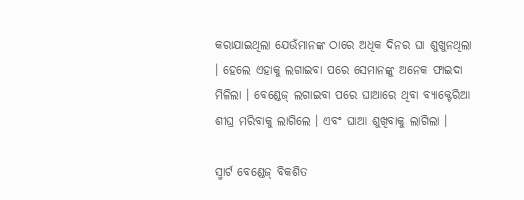କରାଯାଇଥିଲା ଯେଉଁମାନଙ୍କ ଠାରେ ଅଧିକ ଦିନର ଘା ଶୁଖୁନଥିଲା । ହେଲେ ଏହାକୁ ଲଗାଇବା ପରେ ସେମାନଙ୍କୁ ଅନେକ ଫାଇଦା ମିଳିଲା । ବେଣ୍ଡେଜ୍ ଲଗାଇବା ପରେ ଘାଆରେ ଥିବା ବ୍ୟାକ୍ଟେରିଆ ଶୀଘ୍ର ମରିବାକୁ ଲାଗିଲେ । ଏବଂ ଘାଆ ଶୁଖିବାକୁ ଲାଗିଲା ।

ସ୍ମାର୍ଟ ବେଣ୍ଡେଜ୍ ବିକଶିତ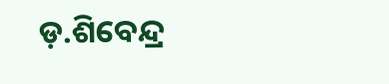ଡ଼.ଶିବେନ୍ଦ୍ର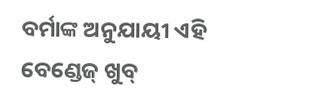ବର୍ମାଙ୍କ ଅନୁଯାୟୀ ଏହି ବେଣ୍ଡେଜ୍ ଖୁବ୍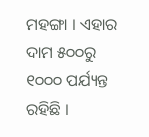ମହଙ୍ଗା । ଏହାର ଦାମ ୫୦୦ରୁ ୧୦୦୦ ପର୍ଯ୍ୟନ୍ତ ରହିଛି ।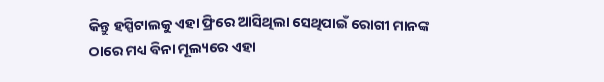କିନ୍ତୁ ହସ୍ପିଟାଲକୁ ଏହା ଫ୍ରିରେ ଆସିଥିଲା ସେଥିପାଇଁ ରୋଗୀ ମାନଙ୍କ ଠାରେ ମଧ୍ୟ ବିନା ମୂଲ୍ୟରେ ଏହା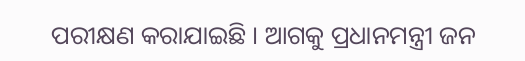ପରୀକ୍ଷଣ କରାଯାଇଛି । ଆଗକୁ ପ୍ରଧାନମନ୍ତ୍ରୀ ଜନ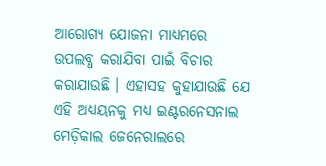ଆରୋଗ୍ୟ ଯୋଜନା ମାଧ୍ୟମରେ ଉପଲବ୍ଧ କରାଯିବା ପାଇଁ ବିଚାର କରାଯାଉଛି । ଏହାସହ କୁହାଯାଉଛି ଯେ ଏହି ଅଧ୍ୟୟନକୁ ମଧ୍ୟ ଇଣ୍ଟରନେସନାଲ ମେଡ଼ିକାଲ ଜେନେରାଲରେ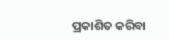ପ୍ରକାଶିତ କରିବା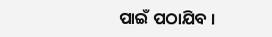ପାଇଁ ପଠାଯିବ ।